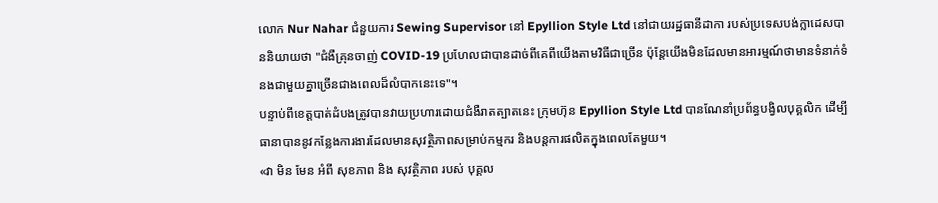លោក Nur Nahar ជំនួយការ Sewing Supervisor នៅ Epyllion Style Ltd នៅជាយរដ្ឋធានីដាកា របស់ប្រទេសបង់ក្លាដេសបាននិយាយថា "ជំងឺគ្រុនចាញ់ COVID-19 ប្រហែលជាបានដាច់ពីគេពីយើងតាមវិធីជាច្រើន ប៉ុន្តែយើងមិនដែលមានអារម្មណ៍ថាមានទំនាក់ទំនងជាមួយគ្នាច្រើនជាងពេលដ៏លំបាកនេះទេ"។
បន្ទាប់ពីខេត្តបាត់ដំបងត្រូវបានវាយប្រហារដោយជំងឺរាតត្បាតនេះ ក្រុមហ៊ុន Epyllion Style Ltd បានណែនាំប្រព័ន្ធបង្វិលបុគ្គលិក ដើម្បីធានាបាននូវកន្លែងការងារដែលមានសុវត្ថិភាពសម្រាប់កម្មករ និងបន្តការផលិតក្នុងពេលតែមួយ។
«វា មិន មែន អំពី សុខភាព និង សុវត្ថិភាព របស់ បុគ្គល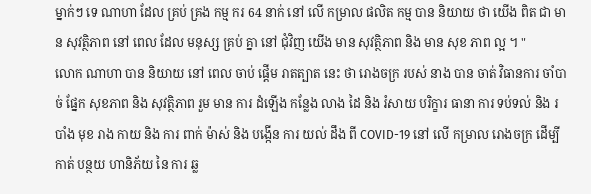ម្នាក់ៗ ទេ ណាហា ដែល គ្រប់ គ្រង កម្ម ករ 64 នាក់ នៅ លើ កម្រាល ផលិត កម្ម បាន និយាយ ថា យើង ពិត ជា មាន សុវត្ថិភាព នៅ ពេល ដែល មនុស្ស គ្រប់ គ្នា នៅ ជុំវិញ យើង មាន សុវត្ថិភាព និង មាន សុខ ភាព ល្អ ។ "
លោក ណាហា បាន និយាយ នៅ ពេល ចាប់ ផ្តើម រាតត្បាត នេះ ថា រោងចក្រ របស់ នាង បាន ចាត់ វិធានការ ចាំបាច់ ផ្នែក សុខភាព និង សុវត្ថិភាព រួម មាន ការ ដំឡើង កន្លែង លាង ដៃ និង រំសាយ បរិក្ខារ ធានា ការ ទប់ទល់ និង របាំង មុខ រាង កាយ និង ការ ពាក់ ម៉ាស់ និង បង្កើន ការ យល់ ដឹង ពី COVID-19 នៅ លើ កម្រាល រោងចក្រ ដើម្បី កាត់ បន្ថយ ហានិភ័យ នៃ ការ ឆ្ល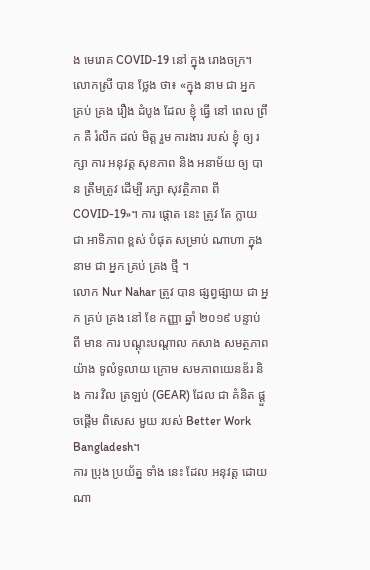ង មេរោគ COVID-19 នៅ ក្នុង រោងចក្រ។
លោកស្រី បាន ថ្លែង ថា៖ «ក្នុង នាម ជា អ្នក គ្រប់ គ្រង រឿង ដំបូង ដែល ខ្ញុំ ធ្វើ នៅ ពេល ព្រឹក គឺ រំលឹក ដល់ មិត្ត រួម ការងារ របស់ ខ្ញុំ ឲ្យ រក្សា ការ អនុវត្ត សុខភាព និង អនាម័យ ឲ្យ បាន ត្រឹមត្រូវ ដើម្បី រក្សា សុវត្ថិភាព ពី COVID-19»។ ការ ផ្តោត នេះ ត្រូវ តែ ក្លាយ ជា អាទិភាព ខ្ពស់ បំផុត សម្រាប់ ណាហា ក្នុង នាម ជា អ្នក គ្រប់ គ្រង ថ្មី ។
លោក Nur Nahar ត្រូវ បាន ផ្សព្វផ្សាយ ជា អ្នក គ្រប់ គ្រង នៅ ខែ កញ្ញា ឆ្នាំ ២០១៩ បន្ទាប់ ពី មាន ការ បណ្ដុះបណ្ដាល កសាង សមត្ថភាព យ៉ាង ទូលំទូលាយ ក្រោម សមភាពយេនឌ័រ និង ការ វិល ត្រឡប់ (GEAR) ដែល ជា គំនិត ផ្ដួចផ្ដើម ពិសេស មួយ របស់ Better Work Bangladesh។
ការ ប្រុង ប្រយ័ត្ន ទាំង នេះ ដែល អនុវត្ត ដោយ ណា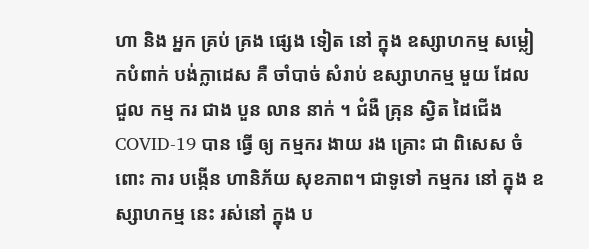ហា និង អ្នក គ្រប់ គ្រង ផ្សេង ទៀត នៅ ក្នុង ឧស្សាហកម្ម សម្លៀកបំពាក់ បង់ក្លាដេស គឺ ចាំបាច់ សំរាប់ ឧស្សាហកម្ម មួយ ដែល ជួល កម្ម ករ ជាង បួន លាន នាក់ ។ ជំងឺ គ្រុន ស្វិត ដៃជើង COVID-19 បាន ធ្វើ ឲ្យ កម្មករ ងាយ រង គ្រោះ ជា ពិសេស ចំពោះ ការ បង្កើន ហានិភ័យ សុខភាព។ ជាទូទៅ កម្មករ នៅ ក្នុង ឧស្សាហកម្ម នេះ រស់នៅ ក្នុង ប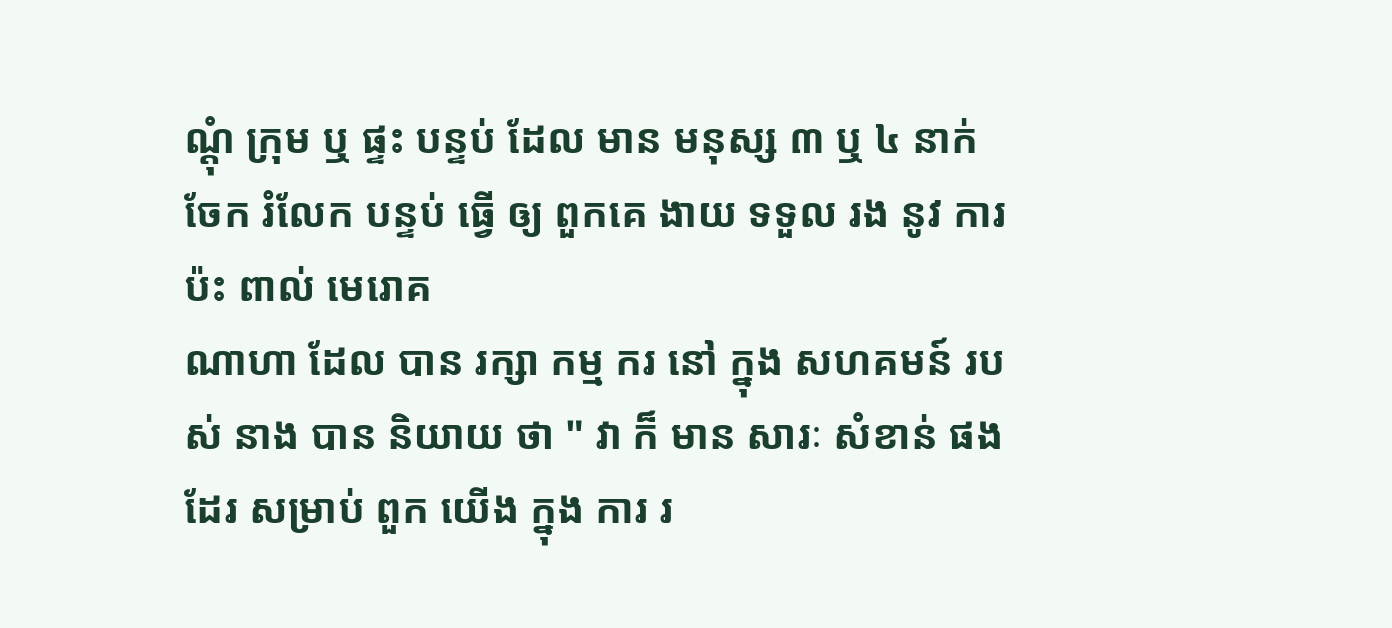ណ្តុំ ក្រុម ឬ ផ្ទះ បន្ទប់ ដែល មាន មនុស្ស ៣ ឬ ៤ នាក់ ចែក រំលែក បន្ទប់ ធ្វើ ឲ្យ ពួកគេ ងាយ ទទួល រង នូវ ការ ប៉ះ ពាល់ មេរោគ
ណាហា ដែល បាន រក្សា កម្ម ករ នៅ ក្នុង សហគមន៍ របស់ នាង បាន និយាយ ថា " វា ក៏ មាន សារៈ សំខាន់ ផង ដែរ សម្រាប់ ពួក យើង ក្នុង ការ រ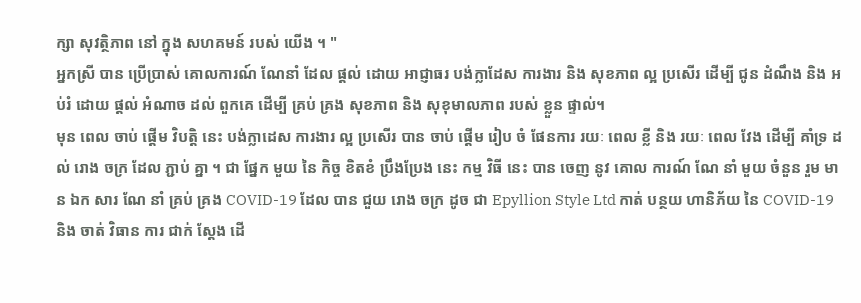ក្សា សុវត្ថិភាព នៅ ក្នុង សហគមន៍ របស់ យើង ។ "
អ្នកស្រី បាន ប្រើប្រាស់ គោលការណ៍ ណែនាំ ដែល ផ្ដល់ ដោយ អាជ្ញាធរ បង់ក្លាដែស ការងារ និង សុខភាព ល្អ ប្រសើរ ដើម្បី ជូន ដំណឹង និង អប់រំ ដោយ ផ្តល់ អំណាច ដល់ ពួកគេ ដើម្បី គ្រប់ គ្រង សុខភាព និង សុខុមាលភាព របស់ ខ្លួន ផ្ទាល់។
មុន ពេល ចាប់ ផ្តើម វិបត្តិ នេះ បង់ក្លាដេស ការងារ ល្អ ប្រសើរ បាន ចាប់ ផ្តើម រៀប ចំ ផែនការ រយៈ ពេល ខ្លី និង រយៈ ពេល វែង ដើម្បី គាំទ្រ ដល់ រោង ចក្រ ដែល ភ្ជាប់ គ្នា ។ ជា ផ្នែក មួយ នៃ កិច្ច ខិតខំ ប្រឹងប្រែង នេះ កម្ម វិធី នេះ បាន ចេញ នូវ គោល ការណ៍ ណែ នាំ មួយ ចំនួន រួម មាន ឯក សារ ណែ នាំ គ្រប់ គ្រង COVID-19 ដែល បាន ជួយ រោង ចក្រ ដូច ជា Epyllion Style Ltd កាត់ បន្ថយ ហានិភ័យ នៃ COVID-19 និង ចាត់ វិធាន ការ ជាក់ ស្តែង ដើ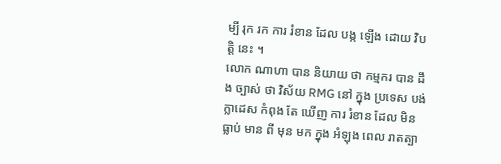ម្បី រុក រក ការ រំខាន ដែល បង្ក ឡើង ដោយ វិបត្តិ នេះ ។
លោក ណាហា បាន និយាយ ថា កម្មករ បាន ដឹង ច្បាស់ ថា វិស័យ RMG នៅ ក្នុង ប្រទេស បង់ក្លាដេស កំពុង តែ ឃើញ ការ រំខាន ដែល មិន ធ្លាប់ មាន ពី មុន មក ក្នុង អំឡុង ពេល រាតត្បា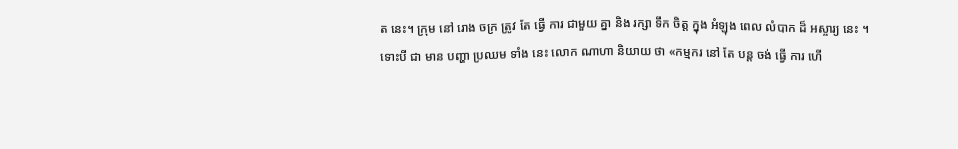ត នេះ។ ក្រុម នៅ រោង ចក្រ ត្រូវ តែ ធ្វើ ការ ជាមួយ គ្នា និង រក្សា ទឹក ចិត្ត ក្នុង អំឡុង ពេល លំបាក ដ៏ អស្ចារ្យ នេះ ។
ទោះបី ជា មាន បញ្ហា ប្រឈម ទាំង នេះ លោក ណាហា និយាយ ថា «កម្មករ នៅ តែ បន្ត ចង់ ធ្វើ ការ ហើ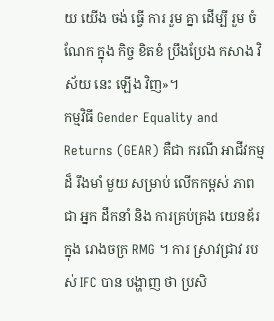យ យើង ចង់ ធ្វើ ការ រួម គ្នា ដើម្បី រួម ចំណែក ក្នុង កិច្ច ខិតខំ ប្រឹងប្រែង កសាង វិស័យ នេះ ឡើង វិញ»។
កម្មវិធី Gender Equality and Returns (GEAR) គឺជា ករណី អាជីវកម្ម ដ៏ រឹងមាំ មួយ សម្រាប់ លើកកម្ពស់ ភាពជា អ្នក ដឹកនាំ និង ការគ្រប់គ្រង យេនឌ័រ ក្នុង រោងចក្រ RMG ។ ការ ស្រាវជ្រាវ របស់ IFC បាន បង្ហាញ ថា ប្រសិ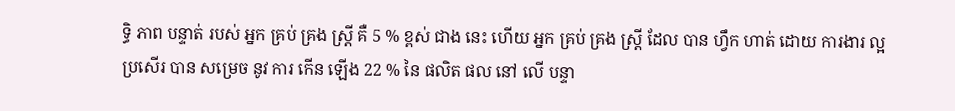ទ្ធិ ភាព បន្ទាត់ របស់ អ្នក គ្រប់ គ្រង ស្ត្រី គឺ 5 % ខ្ពស់ ជាង នេះ ហើយ អ្នក គ្រប់ គ្រង ស្ត្រី ដែល បាន ហ្វឹក ហាត់ ដោយ ការងារ ល្អ ប្រសើរ បាន សម្រេច នូវ ការ កើន ឡើង 22 % នៃ ផលិត ផល នៅ លើ បន្ទា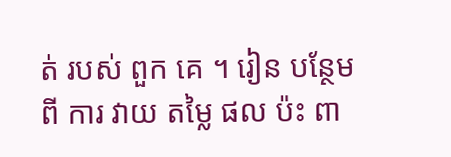ត់ របស់ ពួក គេ ។ រៀន បន្ថែម ពី ការ វាយ តម្លៃ ផល ប៉ះ ពា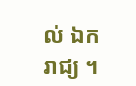ល់ ឯក រាជ្យ ។